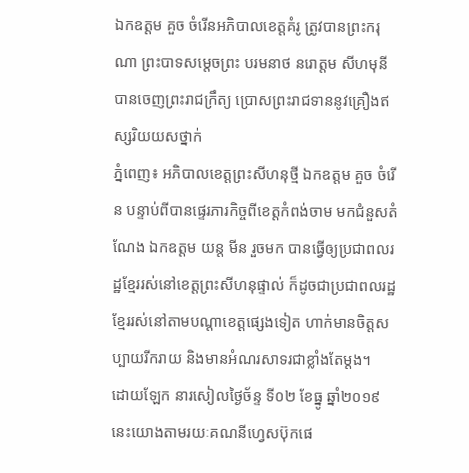ឯកឧត្តម គួច ចំរើនអភិបាលខេត្តគំរូ ត្រូវបានព្រះករុណា ព្រះបាទសម្តេចព្រះ បរមនាថ នរោត្តម សីហមុនី បានចេញព្រះរាជក្រឹត្យ ប្រោសព្រះរាជទាននូវគ្រឿងឥស្សរិយយសថ្នាក់
ភ្នំពេញ៖ អភិបាលខេត្ដព្រះសីហនុថ្មី ឯកឧត្ដម គួច ចំរើន បន្ទាប់ពីបានផ្ទេរភារកិច្ចពីខេត្តកំពង់ចាម មកជំនួសតំណែង ឯកឧត្ដម យន្ដ មីន រួចមក បានធ្វើឲ្យប្រជាពលរដ្ឋខ្មែររស់នៅខេត្ដព្រះសីហនុផ្ទាល់ ក៏ដូចជាប្រជាពលរដ្ឋខ្មែររស់នៅតាមបណ្ដាខេត្ដផ្សេងទៀត ហាក់មានចិត្ដសប្បាយរីករាយ និងមានអំណរសាទរជាខ្លាំងតែម្តង។
ដោយឡែក នារសៀលថ្ងៃច័ន្ទ ទី០២ ខែធ្នូ ឆ្នាំ២០១៩ នេះយោងតាមរយៈគណនីហ្វេសប៊ុកផេ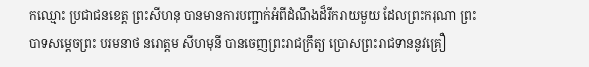កឈ្មោះ ប្រជាជនខេត្ត ព្រះសីហនុ បានមានការបញ្ជាក់អំពីដំណឹងដ៏រីករាយមួយ ដែលព្រះករុណា ព្រះបាទសម្តេចព្រះ បរមនាថ នរោត្តម សីហមុនី បានចេញព្រះរាជក្រឹត្យ ប្រោសព្រះរាជទាននូវគ្រឿ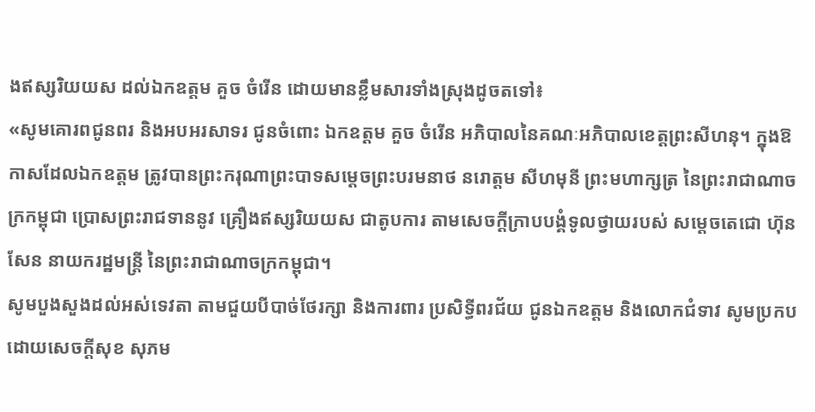ងឥស្សរិយយស ដល់ឯកឧត្តម គួច ចំរើន ដោយមានខ្លឹមសារទាំងស្រុងដូចតទៅ៖
«សូមគោរពជូនពរ និងអបអរសាទរ ជូនចំពោះ ឯកឧត្តម គួច ចំរើន អភិបាលនៃគណៈអភិបាលខេត្តព្រះសីហនុ។ ក្នុងឱកាសដែលឯកឧត្តម ត្រូវបានព្រះករុណាព្រះបាទសម្ដេចព្រះបរមនាថ នរោត្តម សីហមុនី ព្រះមហាក្សត្រ នៃព្រះរាជាណាចក្រកម្ពុជា ប្រោសព្រះរាជទាននូវ គ្រឿងឥស្សរិយយស ជាតូបការ តាមសេចក្ដីក្រាបបង្គំទូលថ្វាយរបស់ សម្ដេចតេជោ ហ៊ុន សែន នាយករដ្ឋមន្រ្ដី នៃព្រះរាជាណាចក្រកម្ពុជា។
សូមបួងសួងដល់អស់ទេវតា តាមជួយបីបាច់ថែរក្សា និងការពារ ប្រសិទ្ធីពរជ័យ ជូនឯកឧត្តម និងលោកជំទាវ សូមប្រកបដោយសេចក្ដីសុខ សុភម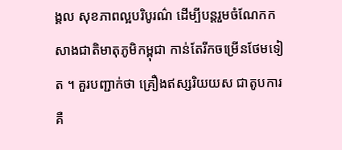ង្គល សុខភាពល្អបរិបូរណ៌ ដើម្បីបន្ដរួមចំណែកកសាងជាតិមាតុភូមិកម្ពុជា កាន់តែរីកចម្រើនថែមទៀត ។ គួរបញ្ជាក់ថា គ្រឿងឥស្សរិយយស ជាតូបការ គឺ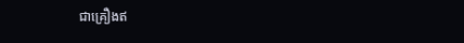ជាគ្រឿងឥ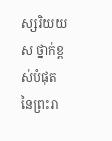ស្សរិយយស ថ្នាក់ខ្ពស់បំផុត នៃព្រះរា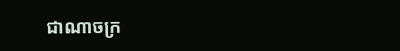ជាណាចក្រ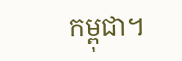កម្ពុជា។